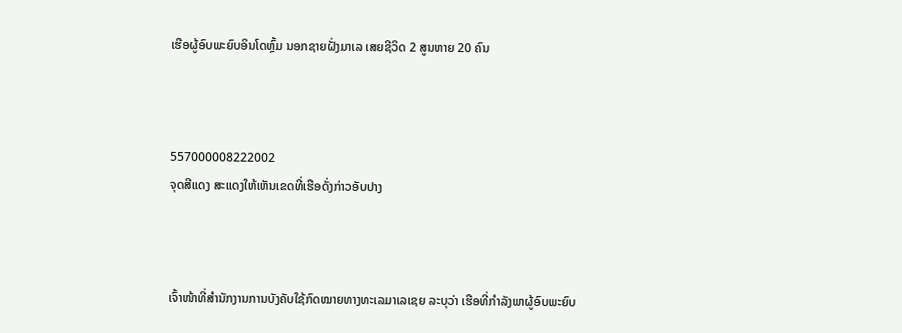ເຮືອຜູ້ອົບພະຍົບອິນໂດຫຼົ້ມ ນອກຊາຍຝັ່ງມາເລ ເສຍຊີວິດ 2 ສູນຫາຍ 20 ຄົນ



557000008222002
ຈຸດສີແດງ ສະແດງໃຫ້ເຫັນເຂດທີ່ເຮືອດັ່ງກ່າວອັບປາງ



ເຈົ້າໜ້າທີ່ສຳນັກງານການບັງຄັບໃຊ້ກົດໝາຍທາງທະເລມາເລເຊຍ ລະບຸວ່າ ເຮືອທີ່ກຳລັງພາຜູ້ອົບພະຍົບ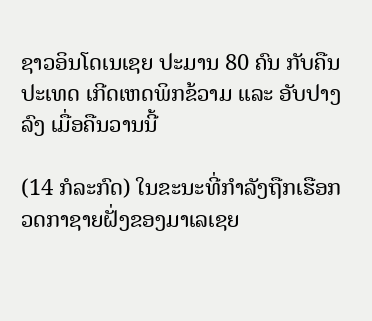ຊາວອິນໂດເນເຊຍ ປະມານ 80 ຄົນ ກັບຄືນປະເທດ ເກີດເຫດພິກຂ້ວາມ ແລະ ອັບປາງລົງ ເມື່ອຄືນວານນີ້

(14 ກໍລະກົດ) ໃນຂະນະທີ່ກຳລັງຖືກເຮືອກວດກາຊາຍຝັ່ງຂອງມາເລເຊຍ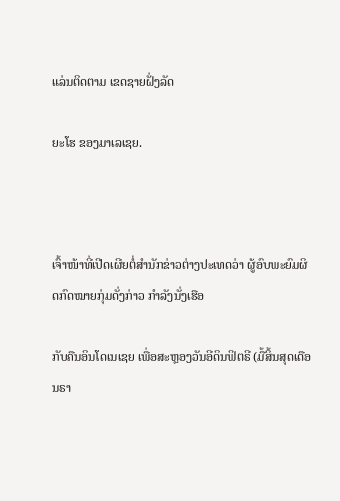ແລ່ນຕິດຕາມ ເຂດຊາຍຝັ່ງລັດ

ຍະໂຮ ຂອງມາເລເຊຍ.



ເຈົ້າໜ້າທີ່ເປີດເຜີຍຕໍ່ສຳນັກຂ່າວຕ່າງປະເທດວ່າ ຜູ້ອົບພະຍົມຜິດກົດໝາຍກຸ່ມດັ່ງກ່າວ ກຳລັງນັ່ງເຮືອ

ກັບຄືນອິນໂດເນເຊຍ ເພື່ອສະຫຼອງວັນອີດິນຟິຕຣີ (ມື້ສິ້ນສຸດເດືອນຣາ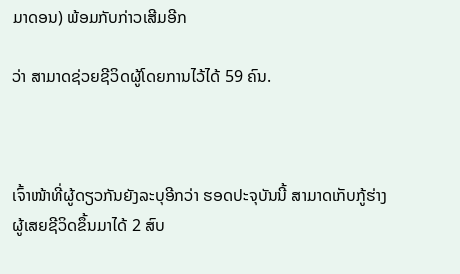ມາດອນ) ພ້ອມກັບກ່າວເສີມອີກ

ວ່າ ສາມາດຊ່ວຍຊີວິດຜູ້ໂດຍການໄວ້ໄດ້ 59 ຄົນ.



ເຈົ້າໜ້າທີ່ຜູ້ດຽວກັນຍັງລະບຸອີກວ່າ ຮອດປະຈຸບັນນີ້ ສາມາດເກັບກູ້ຮ່າງຜູ້ເສຍຊີວິດຂຶ້ນມາໄດ້ 2 ສົບ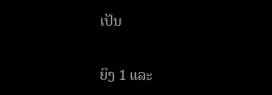ເປັນ

ຍິງ 1 ແລະ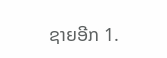ຊາຍອີກ 1.